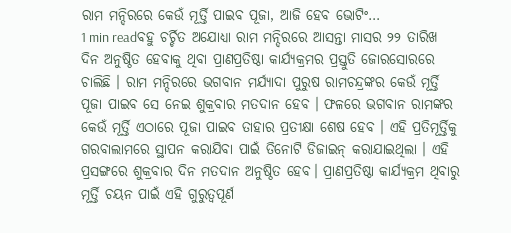ରାମ ମନ୍ଦିରରେ କେଉଁ ମୂର୍ତ୍ତି ପାଇବ ପୂଜା, ଆଜି ହେବ ଭୋଟିଂ…
1 min readବହୁ ଚର୍ଚ୍ଚିତ ଅଯୋଧ୍ୟା ରାମ ମନ୍ଦିରରେ ଆସନ୍ତା ମାସର ୨୨ ତାରିଖ ଦିନ ଅନୁଷ୍ଠିତ ହେବାକୁ ଥିବା ପ୍ରାଣପ୍ରତିଷ୍ଠା କାର୍ଯ୍ୟକ୍ରମର ପ୍ରସ୍ତୁତି ଜୋରସୋରରେ ଚାଲିଛି । ରାମ ମନ୍ଦିରରେ ଭଗବାନ ମର୍ଯ୍ୟାଦା ପୁରୁଷ ରାମଚନ୍ଦ୍ରଙ୍କର କେଉଁ ମୂର୍ତ୍ତି ପୂଜା ପାଇବ ସେ ନେଇ ଶୁକ୍ରବାର ମତଦାନ ହେବ । ଫଳରେ ଭଗବାନ ରାମଙ୍କର କେଉଁ ମୂର୍ତ୍ତି ଏଠାରେ ପୂଜା ପାଇବ ତାହାର ପ୍ରତୀକ୍ଷା ଶେଷ ହେବ । ଏହି ପ୍ରତିମୂର୍ତ୍ତିକୁ ଗରବାଲାମରେ ସ୍ଥାପନ କରାଯିବା ପାଇଁ ତିନୋଟି ଡିଜାଇନ୍ କରାଯାଇଥିଲା । ଏହି ପ୍ରସଙ୍ଗରେ ଶୁକ୍ରବାର ଦିନ ମତଦାନ ଅନୁଷ୍ଠିତ ହେବ। ପ୍ରାଣପ୍ରତିଷ୍ଠା କାର୍ଯ୍ୟକ୍ରମ ଥିବାରୁ ମୂର୍ତ୍ତି ଚୟନ ପାଇଁ ଏହି ଗୁରୁତ୍ୱପୂର୍ଣ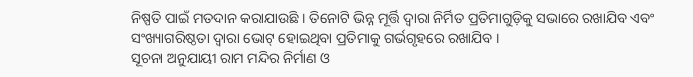ନିଷ୍ପତି ପାଇଁ ମତଦାନ କରାଯାଉଛି । ତିନୋଟି ଭିନ୍ନ ମୂର୍ତ୍ତି ଦ୍ୱାରା ନିର୍ମିତ ପ୍ରତିମାଗୁଡ଼ିକୁ ସଭାରେ ରଖାଯିବ ଏବଂ ସଂଖ୍ୟାଗରିଷ୍ଠତା ଦ୍ୱାରା ଭୋଟ୍ ହୋଇଥିବା ପ୍ରତିମାକୁ ଗର୍ଭଗୃହରେ ରଖାଯିବ ।
ସୂଚନା ଅନୁଯାୟୀ ରାମ ମନ୍ଦିର ନିର୍ମାଣ ଓ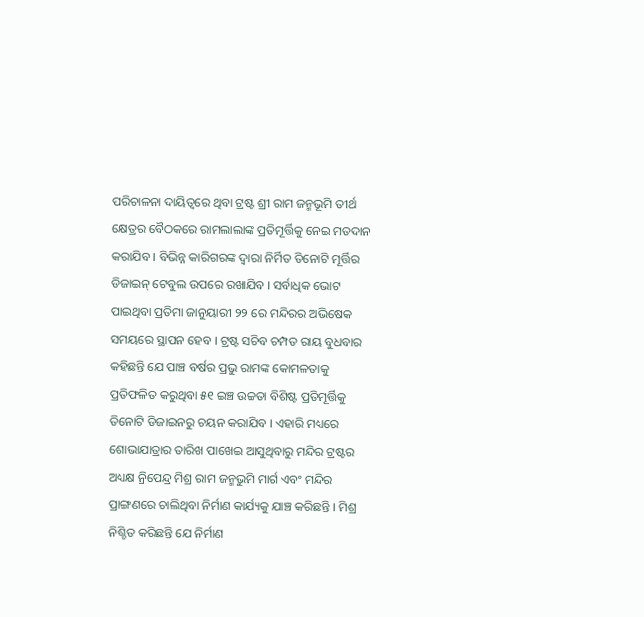ପରିଚାଳନା ଦାୟିତ୍ୱରେ ଥିବା ଟ୍ରଷ୍ଟ ଶ୍ରୀ ରାମ ଜନ୍ମଭୂମି ତୀର୍ଥ କ୍ଷେତ୍ରର ବୈଠକରେ ରାମଲାଲାଙ୍କ ପ୍ରତିମୂର୍ତ୍ତିକୁ ନେଇ ମତଦାନ କରାଯିବ । ବିଭିନ୍ନ କାରିଗରଙ୍କ ଦ୍ୱାରା ନିର୍ମିତ ତିନୋଟି ମୂର୍ତ୍ତିର ଡିଜାଇନ୍ ଟେବୁଲ ଉପରେ ରଖାଯିବ । ସର୍ବାଧିକ ଭୋଟ ପାଇଥିବା ପ୍ରତିମା ଜାନୁୟାରୀ ୨୨ ରେ ମନ୍ଦିରର ଅଭିଷେକ ସମୟରେ ସ୍ଥାପନ ହେବ । ଟ୍ରଷ୍ଟ ସଚିବ ଚମ୍ପତ ରାୟ ବୁଧବାର କହିଛନ୍ତି ଯେ ପାଞ୍ଚ ବର୍ଷର ପ୍ରଭୁ ରାମଙ୍କ କୋମଳତାକୁ ପ୍ରତିଫଳିତ କରୁଥିବା ୫୧ ଇଞ୍ଚ ଉଚ୍ଚତା ବିଶିଷ୍ଟ ପ୍ରତିମୂର୍ତ୍ତିକୁ ତିନୋଟି ଡିଜାଇନରୁ ଚୟନ କରାଯିବ । ଏହାରି ମଧ୍ୟରେ ଶୋଭାଯାତ୍ରାର ତାରିଖ ପାଖେଇ ଆସୁଥିବାରୁ ମନ୍ଦିର ଟ୍ରଷ୍ଟର ଅଧ୍ୟକ୍ଷ ନ୍ରିପେନ୍ଦ୍ର ମିଶ୍ର ରାମ ଜନ୍ମଭୁମି ମାର୍ଗ ଏବଂ ମନ୍ଦିର ପ୍ରାଙ୍ଗଣରେ ଚାଲିଥିବା ନିର୍ମାଣ କାର୍ଯ୍ୟକୁ ଯାଞ୍ଚ କରିଛନ୍ତି । ମିଶ୍ର ନିଶ୍ଚିତ କରିଛନ୍ତି ଯେ ନିର୍ମାଣ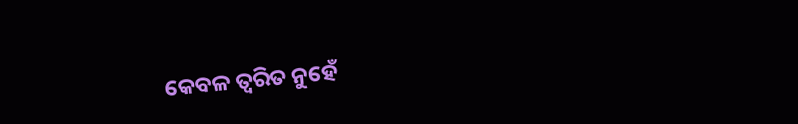କେବଳ ତ୍ୱରିତ ନୁହେଁ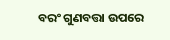ବରଂ ଗୁଣବତ୍ତା ଉପରେ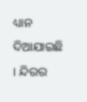ଧ୍ୟାନ ଦିଆଯାଇଛି । ନ୍ଦିରର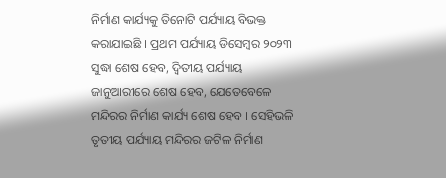ନିର୍ମାଣ କାର୍ଯ୍ୟକୁ ତିନୋଟି ପର୍ଯ୍ୟାୟ ବିଭକ୍ତ କରାଯାଇଛି । ପ୍ରଥମ ପର୍ଯ୍ୟାୟ ଡିସେମ୍ବର ୨୦୨୩ ସୁଦ୍ଧା ଶେଷ ହେବ, ଦ୍ୱିତୀୟ ପର୍ଯ୍ୟାୟ ଜାନୁଆରୀରେ ଶେଷ ହେବ, ଯେତେବେଳେ ମନ୍ଦିରର ନିର୍ମାଣ କାର୍ଯ୍ୟ ଶେଷ ହେବ । ସେହିଭଳି ତୃତୀୟ ପର୍ଯ୍ୟାୟ ମନ୍ଦିରର ଜଟିଳ ନିର୍ମାଣ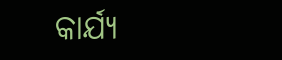କାର୍ଯ୍ୟ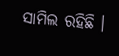ସାମିଲ ରହିଛି ।